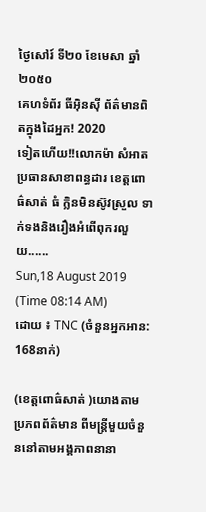ថ្ងៃសៅរ៍ ទី២០ ខែមេសា ឆ្នាំ២០៥០
គេហទំព័រ ធីអ៊ិនស៊ី ព័ត៌មានពិតក្នុងដៃអ្នក! 2020
ទៀតហើយ!!លោកម៉ា សំអាត ប្រធានសាខាពន្ធដារ ខេត្តពោធ៌សាត់ ធំ ក្លិនមិនស៊ូវស្រួល ទាក់ទងនិងរឿងអំពើពុករលួយ......
Sun,18 August 2019 (Time 08:14 AM)
ដោយ ៖ TNC (ចំនួនអ្នកអាន: 168នាក់)

(ខេត្តពោធ៌សាត់ )យោងតាមប្រភពព័ត៌មាន ពីមន្ត្រីមួយចំនួននៅតាមអង្គភាពនានា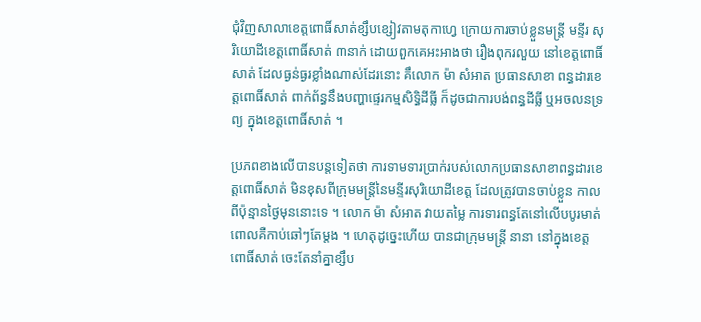ជុំវិញសាលាខេត្តពោធិ៍សាត់ខ្សឹបខ្សៀវតាមតុកាហ្វេ ក្រោយការចាប់ខ្លួនមន្ត្រី មន្ទីរ សុរិយោដីខេត្តពោធិ៍សាត់ ៣នាក់ ដោយពួកគេអះអាងថា រឿងពុករលួយ នៅខេត្តពោធិ៍សាត់ ដែលធ្ងន់ធ្ងរខ្លាំងណាស់ដែរនោះ គឹលោក ម៉ា សំអាត ប្រធានសាខា ពន្ធដារខេត្តពោធិ៍សាត់ ពាក់ព័ន្ធនឹងបញ្ហាផ្ទេរកម្មសិទ្ធិដីធ្លី ក៏ដូចជាការបង់ពន្ធដីធ្លី ឬអចលនទ្រព្យ ក្នុងខេត្តពោធិ៍សាត់ ។

ប្រភពខាងលើបានបន្តទៀតថា ការទាមទារប្រាក់របស់លោកប្រធានសាខាពន្ធដារខេត្តពោធិ៍សាត់ មិនខុសពីក្រុមមន្ត្រីនៃមន្ទីរសុរិយោដីខេត្ត ដែលត្រូវបានចាប់ខ្លួន កាលពីប៉ុន្មានថ្ងៃមុននោះទេ ។ លោក ម៉ា សំអាត វាយតម្លៃ ការទារពន្ធតែនៅលើបបូរមាត់ ពោលគឺកាប់ឆៅៗតែម្តង ។ ហេតុដូច្នេះហើយ បានជាក្រុមមន្ត្រី នានា នៅក្នុងខេត្តពោធិ៍សាត់ ចេះតែនាំគ្នាខ្សឹប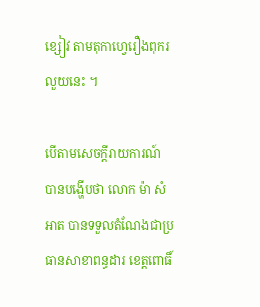ខ្សៀវ តាមតុកាហ្វេរឿងពុករលួយនេះ ។

បើតាមសេចក្តីរាយការណ៍ បានបង្ហើបថា លោក ម៉ា សំអាត បានទទួលតំណែងជាប្រធានសាខាពន្ធដារ ខេត្តពោធិ៍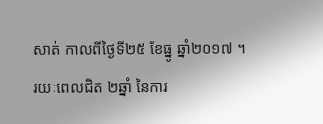សាត់ កាលពីថ្ងៃទី២៥ ខែធ្នូ ឆ្នាំ២០១៧ ។ រយៈពេលជិត ២ឆ្នាំ នៃការ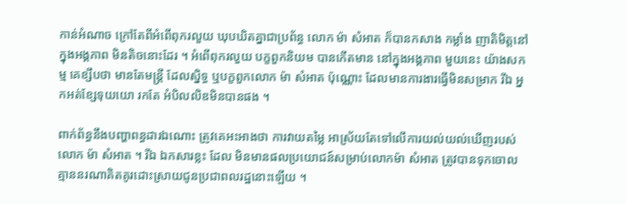កាន់អំណាច ក្រៅតែពីអំពើពុករលួយ ឃុបឃិតគ្នាជាប្រព័ន្ធ លោក ម៉ា សំអាត ក៏បានកសាង កម្លាំង ញាតិមិត្តនៅក្នុងអង្គភាព មិនតិចនោះដែរ ។ អំពើពុករលួយ បក្ខពួកនិយម បានកើតមាន នៅក្នុងអង្គភាព មួយនេះ យ៉ាងសកម្ម គេខ្សឹបថា មានតែមន្ត្រី ដែលស្និទ្ធ ឬបក្ខពួកលោក ម៉ា សំអាត ប៉ុណ្ណោះ ដែលមានការងារធ្វើមិនសម្រាក រីឯ អ្នកអត់ខ្សែទុយយោ រកតែ អំបិលលិឌមិនបានផង ។

ពាក់ព័ន្ធនឹងបញ្ហាពន្ធដារឯណោះ ត្រូវគេអះអាងថា ការវាយតម្លៃ អាស្រ័យតែទៅលើការយល់យល់ឃើញរបស់លោក ម៉ា សំអាត ។ រីឯ ឯកសារខ្លះ ដែល មិនមានផលប្រយោជន៍សម្រាប់លោកម៉ា សំអាត ត្រូវបានទុកចោល គ្មាននរណាគិតគូរដោះស្រាយជូនប្រជាពលរដ្ឋនោះឡើយ ។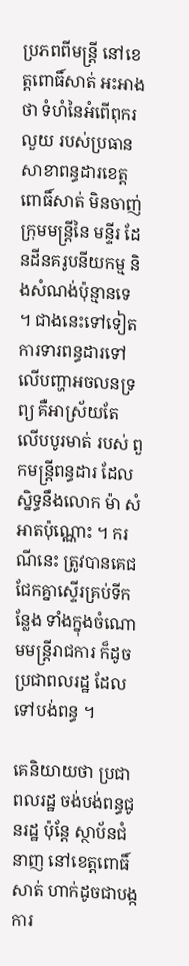ប្រភពពីមន្ត្រី នៅខេត្តពោធិ៍សាត់ អះអាងថា ទំហំនៃអំពើពុករលួយ របស់ប្រធានសាខាពន្ធដារខេត្តពោធិ៍សាត់ មិនចាញ់ ក្រុមមន្ត្រីនៃ មន្ទីរ ដែនដីនគរូបនីយកម្ម និងសំណង់ប៉ុន្មានទេ ។ ជាងនេះទៅទៀត ការទារពន្ធដារទៅលើបញ្ហាអចលនទ្រព្យ គឺអាស្រ័យតែ លើបបូរមាត់ របស់ ពួកមន្ត្រីពន្ធដារ ដែលស្និទ្ធនឹងលោក ម៉ា សំអាតប៉ុណ្ណោះ ។ ករណីនេះ ត្រូវបានគេជជែកគ្នាស្ទើរគ្រប់ទីកន្លែង ទាំងក្នុងចំណោមមន្ត្រីរាជការ ក៏ដូចប្រជាពលរដ្ឋ ដែលទៅបង់ពន្ធ ។

គេនិយាយថា ប្រជាពលរដ្ឋ ចង់បង់ពន្ធជូនរដ្ឋ ប៉ុន្តែ ស្ថាប័នជំនាញ នៅខេត្តពោធិ៍សាត់ ហាក់ដូចជាបង្កការ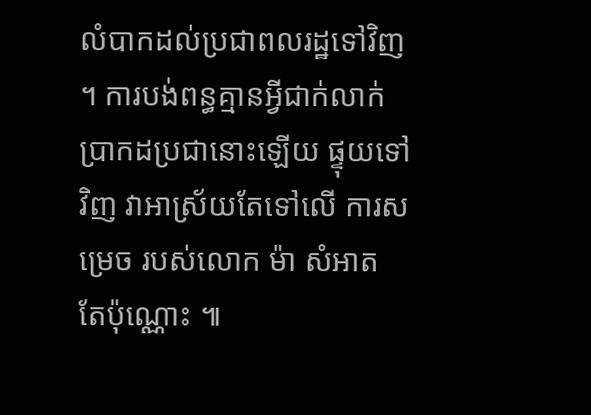លំបាកដល់ប្រជាពលរដ្ឋទៅវិញ ។ ការបង់ពន្ធគ្មានអ្វីជាក់លាក់ ប្រាកដប្រជានោះឡើយ ផ្ទុយទៅវិញ វាអាស្រ័យតែទៅលើ ការសម្រេច របស់លោក ម៉ា សំអាត តែប៉ុណ្ណោះ ៕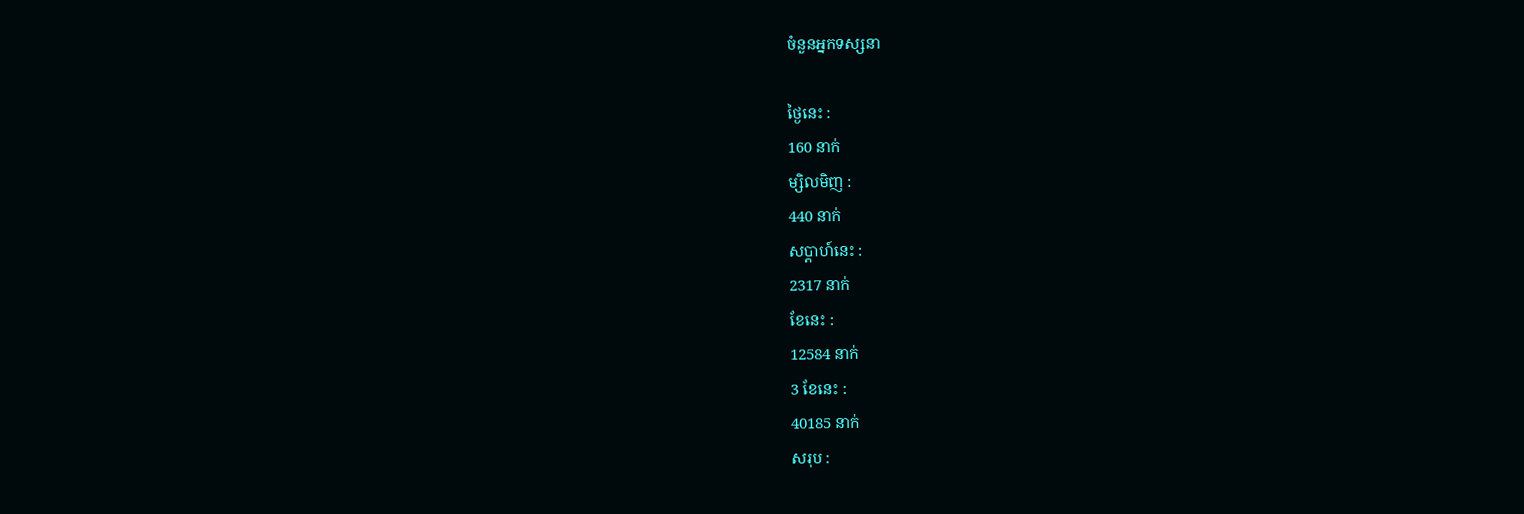ចំនួនអ្នកទស្សនា

ថ្ងៃនេះ :
160 នាក់
ម្សិលមិញ :
440 នាក់
សប្តាហ៍នេះ :
2317 នាក់
ខែនេះ :
12584 នាក់
3 ខែនេះ :
40185 នាក់
សរុប :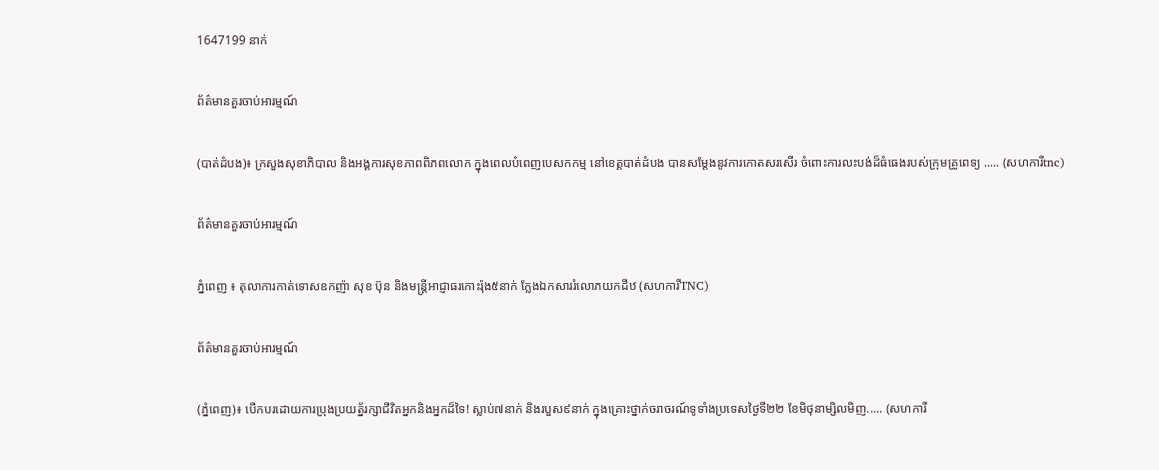1647199 នាក់

ព័ត៌មានគួរចាប់អារម្មណ៍

(បាត់ដំបង)៖ ក្រសួងសុខាភិបាល និងអង្គការសុខភាពពិភពលោក ក្នុងពេលបំពេញបេសកកម្ម នៅខេត្តបាត់ដំបង បានសម្តែងនូវការកោតសរសើរ ចំពោះការលះបង់ដ៏ធំធេងរបស់ក្រុមគ្រូពេទ្យ ..... (សហការីtnc)

ព័ត៌មានគួរចាប់អារម្មណ៍

ភ្នំពេញ ៖ តុលាការកាត់ទោសឧកញ៉ា សុខ ប៊ុន និងមន្ត្រីអាជ្ញាធរកោះរ៉ុង៥នាក់ ក្លែងឯកសាររំលោភយកដីឋ (សហការីTNC)

ព័ត៌មានគួរចាប់អារម្មណ៍

(ភ្នំពេញ)៖ បើកបរដោយការប្រុងប្រយត្ន័រក្សាជីវិតអ្នកនិងអ្នកដ៏ទៃ! ស្លាប់៧នាក់ និងរបួស៩នាក់ ក្នុងគ្រោះថ្នាក់ចរាចរណ៍ទូទាំងប្រទេសថ្ងៃទី២២ ខែមិថុនាម្សិលមិញ..... (សហការី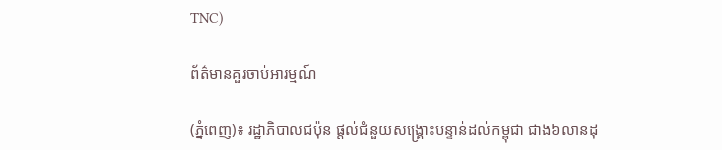TNC)

ព័ត៌មានគួរចាប់អារម្មណ៍

(ភ្នំពេញ)៖ រដ្ឋាភិបាលជប៉ុន ផ្តល់ជំនួយសង្គ្រោះបន្ទាន់ដល់កម្ពុជា ជាង៦លានដុ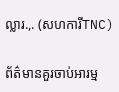ល្លារ.,. (សហការីTNC)

ព័ត៌មានគួរចាប់អារម្ម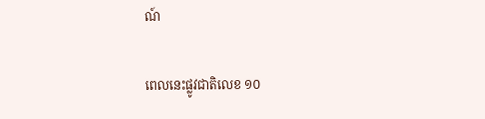ណ៍

ពេលនេះផ្លូវជាតិលេខ ១០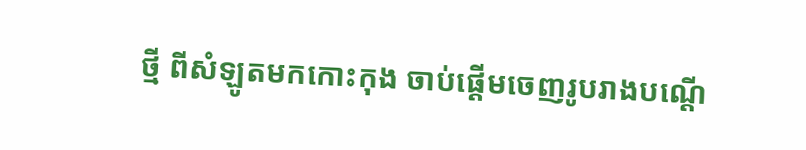ថ្មី ពីសំឡូតមកកោះកុង ចាប់ផ្តើមចេញរូបរាងបណ្តើ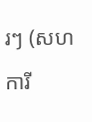រៗ (សហការី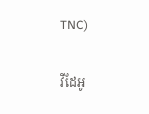TNC)

វីដែអូ